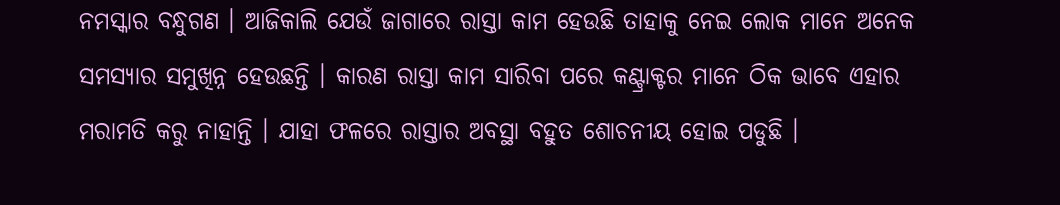ନମସ୍କାର ବନ୍ଧୁଗଣ । ଆଜିକାଲି ଯେଉଁ ଜାଗାରେ ରାସ୍ତା କାମ ହେଉଛି ତାହାକୁ ନେଇ ଲୋକ ମାନେ ଅନେକ ସମସ୍ୟାର ସମୁଖିନ୍ନ ହେଉଛନ୍ତି । କାରଣ ରାସ୍ତା କାମ ସାରିବା ପରେ କଣ୍ଟ୍ରାକ୍ଟର ମାନେ ଠିକ ଭାବେ ଏହାର ମରାମତି କରୁ ନାହାନ୍ତି । ଯାହା ଫଳରେ ରାସ୍ତାର ଅବସ୍ଥା ବହୁତ ଶୋଚନୀୟ ହୋଇ ପଡୁଛି ।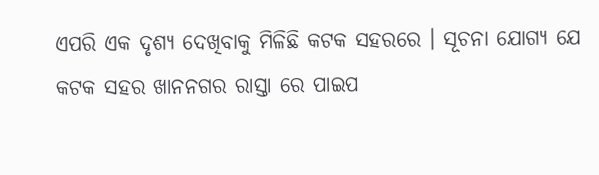ଏପରି ଏକ ଦୃଶ୍ୟ ଦେଖିବାକୁ ମିଳିଛି କଟକ ସହରରେ । ସୂଚନା ଯୋଗ୍ୟ ଯେ କଟକ ସହର ଖାନନଗର ରାସ୍ତା ରେ ପାଇପ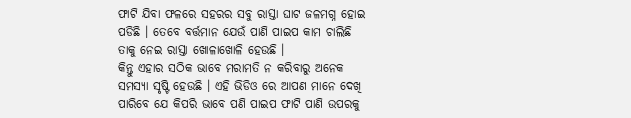ଫାଟି ଯିବା ଫଳରେ ସହରର ସବୁ ରାସ୍ତା ଘାଟ ଜଳମଗ୍ନ ହୋଇ ପଡିଛି । ତେବେ ବର୍ତ୍ତମାନ ଯେଉଁ ପାଣି ପାଇପ କାମ ଚାଲିଛି ତାକୁ ନେଇ ରାସ୍ତା ଖୋଳାଖୋଳି ହେଉଛି ।
କିନ୍ତୁ ଏହାର ସଠିକ ଭାବେ ମରାମତି ନ କରିବାରୁ ଅନେକ ସମସ୍ଯା ସୃଷ୍ଟି ହେଉଛି । ଏହି ଭିଡିଓ ରେ ଆପଣ ମାନେ ଦେଖି ପାରିବେ ଯେ କିପରି ଭାବେ ପଣି ପାଇପ ଫାଟି ପାଣି ଉପରକୁ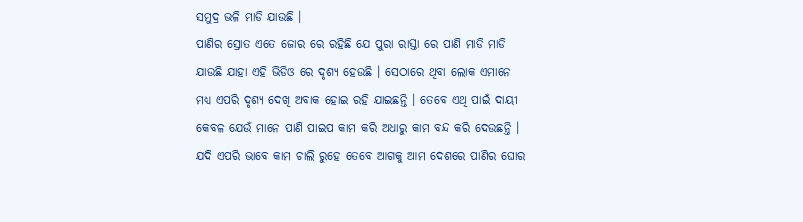ସମୁଦ୍ର ଭଳି ମାଡି ଯାଉଛି ।
ପାଣିର ସ୍ରୋତ ଏତେ ଜୋର ରେ ରହିଛି ଯେ ପୁରା ରାସ୍ତା ରେ ପାଣି ମାଡି ମାଡି ଯାଉଛି ଯାହା ଏହି ଭିଡିଓ ରେ ଦୃଶ୍ୟ ହେଉଛି । ସେଠାରେ ଥିବା ଲୋକ ଏମାନେ ମଧ୍ୟ ଏପରି ଦୃଶ୍ୟ ଦେଖି ଅବାକ ହୋଇ ରହି ଯାଇଛନ୍ତି । ତେବେ ଏଥି ପାଇଁ ଦାୟୀ କେବଳ ଯେଉଁ ମାନେ ପାଣି ପାଇପ କାମ କରି ଅଧାରୁ କାମ ବନ୍ଦ କରି ଦେଉଛନ୍ତି ।
ଯଦି ଏପରି ଭାବେ କାମ ଚାଲି ରୁହେ ତେବେ ଆଗକୁ ଆମ ଦେଶରେ ପାଣିର ଘୋର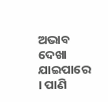ଅଭାବ ଦେଖା ଯାଇପାରେ । ପାଣି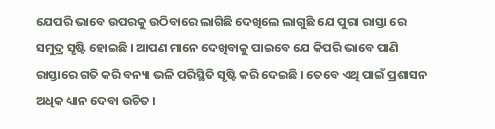ଯେପରି ଭାବେ ଉପରକୁ ଉଠିବାରେ ଲାଗିଛି ଦେଖିଲେ ଲାଗୁଛି ଯେ ପୁରା ରାସ୍ତା ରେ ସମୁଦ୍ର ସୃଷ୍ଟି ହୋଇଛି । ଆପଣ ମାନେ ଦେଖିବାକୁ ପାଇବେ ଯେ କିପରି ଭାବେ ପାଣି ରାସ୍ତାରେ ଗତି କରି ବନ୍ୟା ଭଳି ପରିସ୍ଥିତି ସୃଷ୍ଟି କରି ଦେଇଛି । ତେବେ ଏଥି ପାଇଁ ପ୍ରଶାସନ ଅଧିକ ଧ୍ୟାନ ଦେବା ଉଚିତ ।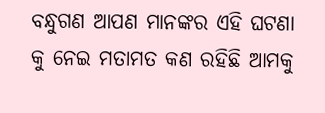ବନ୍ଧୁଗଣ ଆପଣ ମାନଙ୍କର ଏହି ଘଟଣା କୁ ନେଇ ମତାମତ କଣ ରହିଛି ଆମକୁ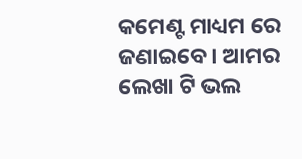କମେଣ୍ଟ ମାଧ୍ୟମ ରେ ଜଣାଇବେ । ଆମର ଲେଖା ଟି ଭଲ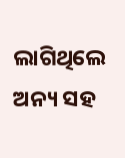ଲାଗିଥିଲେ ଅନ୍ୟ ସହ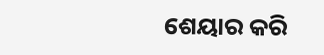ଶେୟାର କରି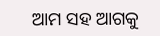ଆମ ସହ ଆଗକୁ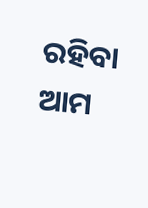ରହିବା ଆମ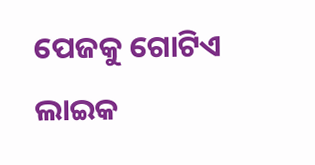ପେଜକୁ ଗୋଟିଏ ଲାଇକ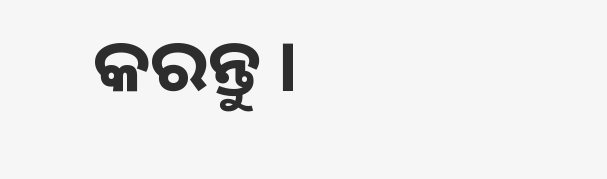କରନ୍ତୁ ।